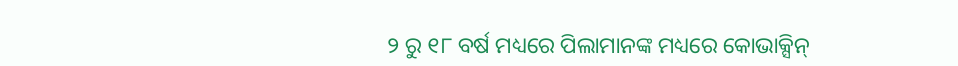୨ ରୁ ୧୮ ବର୍ଷ ମଧ୍ୟରେ ପିଲାମାନଙ୍କ ମଧ୍ୟରେ କୋଭାକ୍ସିନ୍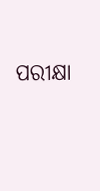ପରୀକ୍ଷା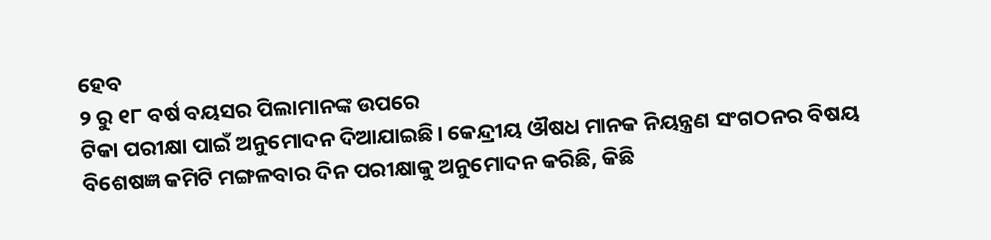ହେବ
୨ ରୁ ୧୮ ବର୍ଷ ବୟସର ପିଲାମାନଙ୍କ ଉପରେ
ଟିକା ପରୀକ୍ଷା ପାଇଁ ଅନୁମୋଦନ ଦିଆଯାଇଛି। କେନ୍ଦ୍ରୀୟ ଔଷଧ ମାନକ ନିୟନ୍ତ୍ରଣ ସଂଗଠନର ବିଷୟ
ବିଶେଷଜ୍ଞ କମିଟି ମଙ୍ଗଳବାର ଦିନ ପରୀକ୍ଷାକୁ ଅନୁମୋଦନ କରିଛି, କିଛି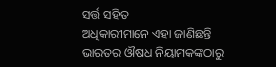ସର୍ତ୍ତ ସହିତ
ଅଧିକାରୀମାନେ ଏହା ଜାଣିଛନ୍ତି ଭାରତର ଔଷଧ ନିୟାମକଙ୍କଠାରୁ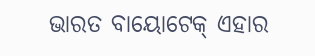ଭାରତ ବାୟୋଟେକ୍ ଏହାର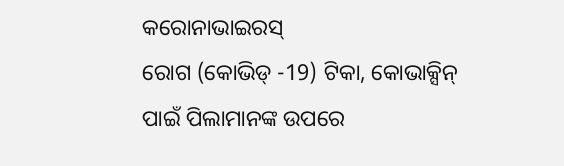କରୋନାଭାଇରସ୍
ରୋଗ (କୋଭିଡ୍ -19) ଟିକା, କୋଭାକ୍ସିନ୍
ପାଇଁ ପିଲାମାନଙ୍କ ଉପରେ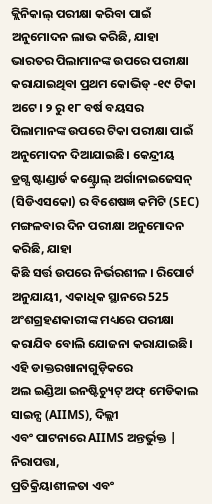କ୍ଲିନିକାଲ୍ ପରୀକ୍ଷା କରିବା ପାଇଁ ଅନୁମୋଦନ ଲାଭ କରିଛି, ଯାହା ଭାରତର ପିଲାମାନଙ୍କ ଉପରେ ପରୀକ୍ଷା କରାଯାଇଥିବା ପ୍ରଥମ କୋଭିଡ୍ -୧୯ ଟିକା
ଅଟେ। ୨ ରୁ ୧୮ ବର୍ଷ ବୟସର ପିଲାମାନଙ୍କ ଉପରେ ଟିକା ପରୀକ୍ଷା ପାଇଁ ଅନୁମୋଦନ ଦିଆଯାଇଛି। କେନ୍ଦ୍ରୀୟ
ଡ୍ରଗ୍ସ ଷ୍ଟାଣ୍ଡାର୍ଡ କଣ୍ଟ୍ରୋଲ୍ ଅର୍ଗାନାଇଜେସନ୍ (ସିଡିଏସକୋ) ର ବିଶେଷଜ୍ଞ କମିଟି (SEC)
ମଙ୍ଗଳବାର ଦିନ ପରୀକ୍ଷା ଅନୁମୋଦନ କରିଛି, ଯାହା
କିଛି ସର୍ତ୍ତ ଉପରେ ନିର୍ଭରଶୀଳ । ରିପୋର୍ଟ
ଅନୁଯାୟୀ, ଏକାଧିକ ସ୍ଥାନରେ 525
ଅଂଶଗ୍ରହଣକାରୀଙ୍କ ମଧ୍ୟରେ ପରୀକ୍ଷା କରାଯିବ ବୋଲି ଯୋଜନା କରାଯାଇଛି। ଏହି ଡାକ୍ତରଖାନାଗୁଡ଼ିକରେ
ଅଲ ଇଣ୍ଡିଆ ଇନଷ୍ଟିଚ୍ୟୁଟ୍ ଅଫ୍ ମେଡିକାଲ ସାଇନ୍ସ (AIIMS), ଦିଲ୍ଲୀ
ଏବଂ ପାଟନାରେ AIIMS ଅନ୍ତର୍ଭୁକ୍ତ | ନିରାପତ୍ତା,
ପ୍ରତିକ୍ରିୟାଶୀଳତା ଏବଂ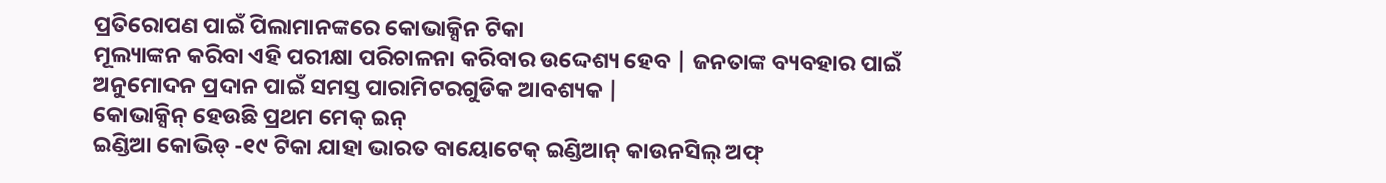ପ୍ରତିରୋପଣ ପାଇଁ ପିଲାମାନଙ୍କରେ କୋଭାକ୍ସିନ ଟିକା
ମୂଲ୍ୟାଙ୍କନ କରିବା ଏହି ପରୀକ୍ଷା ପରିଚାଳନା କରିବାର ଉଦ୍ଦେଶ୍ୟ ହେବ | ଜନତାଙ୍କ ବ୍ୟବହାର ପାଇଁ ଅନୁମୋଦନ ପ୍ରଦାନ ପାଇଁ ସମସ୍ତ ପାରାମିଟରଗୁଡିକ ଆବଶ୍ୟକ |
କୋଭାକ୍ସିନ୍ ହେଉଛି ପ୍ରଥମ ମେକ୍ ଇନ୍
ଇଣ୍ଡିଆ କୋଭିଡ୍ -୧୯ ଟିକା ଯାହା ଭାରତ ବାୟୋଟେକ୍ ଇଣ୍ଡିଆନ୍ କାଉନସିଲ୍ ଅଫ୍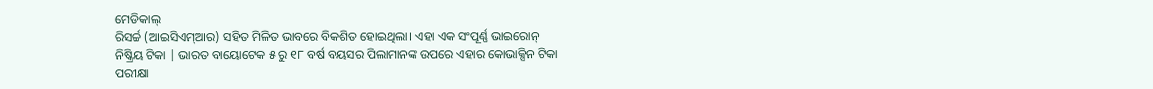ମେଡିକାଲ୍
ରିସର୍ଚ୍ଚ (ଆଇସିଏମ୍ଆର) ସହିତ ମିଳିତ ଭାବରେ ବିକଶିତ ହୋଇଥିଲା। ଏହା ଏକ ସଂପୂର୍ଣ୍ଣ ଭାଇରୋନ୍
ନିଷ୍କ୍ରିୟ ଟିକା | ଭାରତ ବାୟୋଟେକ ୫ ରୁ ୧୮ ବର୍ଷ ବୟସର ପିଲାମାନଙ୍କ ଉପରେ ଏହାର କୋଭାକ୍ସିନ ଟିକା
ପରୀକ୍ଷା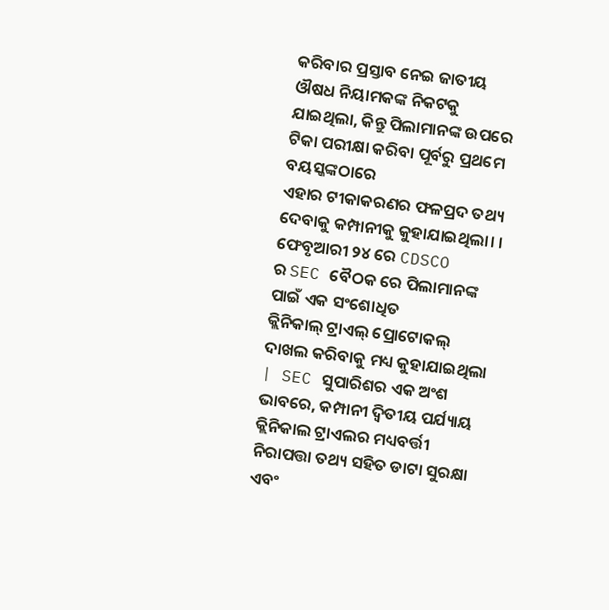କରିବାର ପ୍ରସ୍ତାବ ନେଇ ଜାତୀୟ ଔଷଧ ନିୟାମକଙ୍କ ନିକଟକୁ ଯାଇଥିଲା, କିନ୍ତୁ ପିଲାମାନଙ୍କ ଉପରେ ଟିକା ପରୀକ୍ଷା କରିବା ପୂର୍ବରୁ ପ୍ରଥମେ ବୟସ୍କଙ୍କଠାରେ
ଏହାର ଟୀକାକରଣର ଫଳପ୍ରଦ ତଥ୍ୟ ଦେବାକୁ କମ୍ପାନୀକୁ କୁହାଯାଇଥିଲା। । ଫେବୃଆରୀ ୨୪ ରେ CDSCO
ର SEC ବୈଠକ ରେ ପିଲାମାନଙ୍କ ପାଇଁ ଏକ ସଂଶୋଧିତ
କ୍ଲିନିକାଲ୍ ଟ୍ରାଏଲ୍ ପ୍ରୋଟୋକଲ୍ ଦାଖଲ କରିବାକୁ ମଧ୍ୟ କୁହାଯାଇଥିଲା | SEC ସୁପାରିଶର ଏକ ଅଂଶ ଭାବରେ, କମ୍ପାନୀ ଦ୍ୱିତୀୟ ପର୍ଯ୍ୟାୟ
କ୍ଲିନିକାଲ ଟ୍ରାଏଲର ମଧ୍ୟବର୍ତ୍ତୀ ନିରାପତ୍ତା ତଥ୍ୟ ସହିତ ଡାଟା ସୁରକ୍ଷା ଏବଂ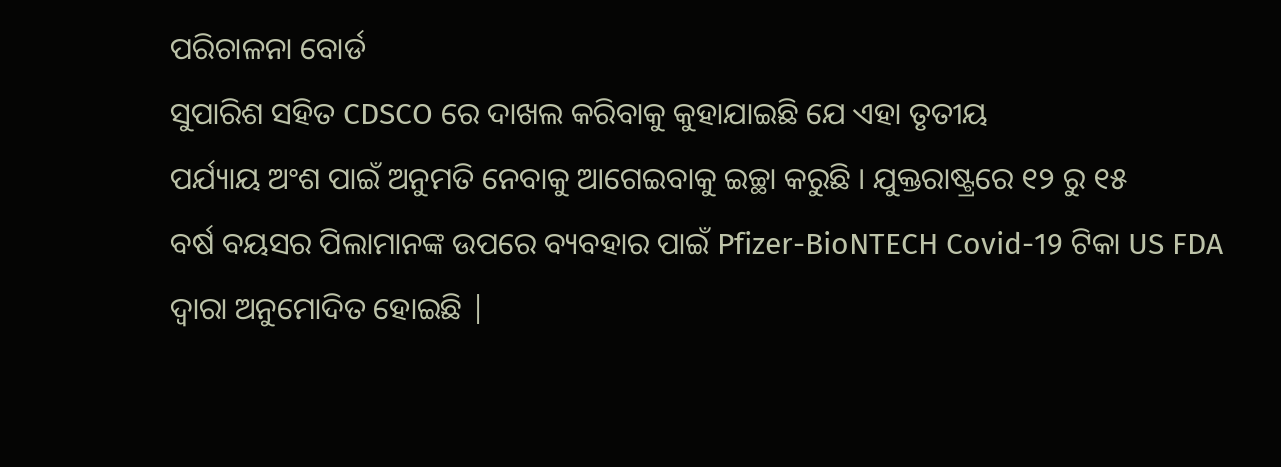ପରିଚାଳନା ବୋର୍ଡ
ସୁପାରିଶ ସହିତ CDSCO ରେ ଦାଖଲ କରିବାକୁ କୁହାଯାଇଛି ଯେ ଏହା ତୃତୀୟ
ପର୍ଯ୍ୟାୟ ଅଂଶ ପାଇଁ ଅନୁମତି ନେବାକୁ ଆଗେଇବାକୁ ଇଚ୍ଛା କରୁଛି । ଯୁକ୍ତରାଷ୍ଟ୍ରରେ ୧୨ ରୁ ୧୫
ବର୍ଷ ବୟସର ପିଲାମାନଙ୍କ ଉପରେ ବ୍ୟବହାର ପାଇଁ Pfizer-BioNTECH Covid-19 ଟିକା US FDA ଦ୍ଵାରା ଅନୁମୋଦିତ ହୋଇଛି |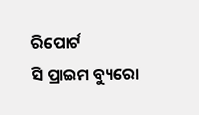ରିପୋର୍ଟ
ସି ପ୍ରାଇମ ବ୍ୟୁରୋ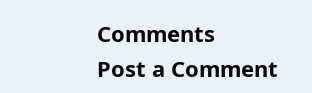Comments
Post a Comment